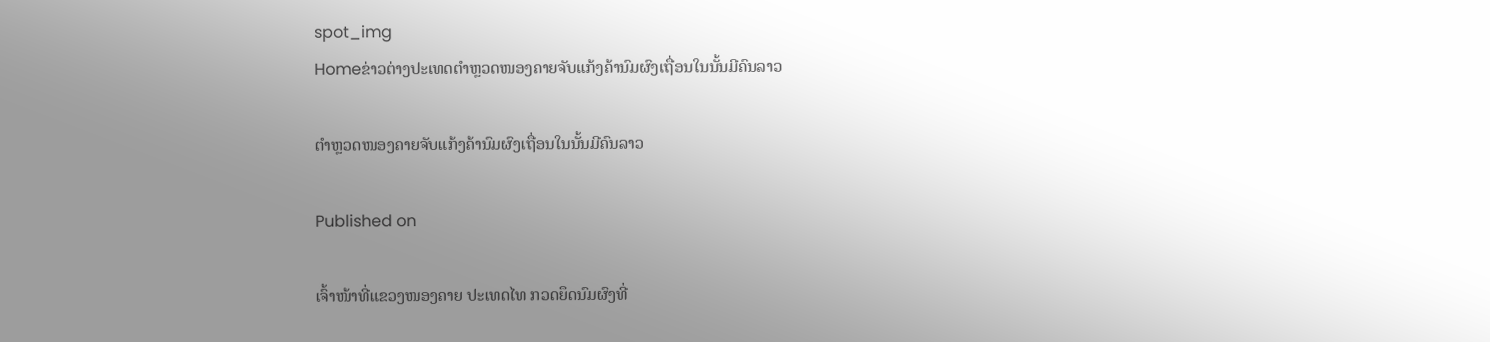spot_img
Homeຂ່າວຕ່າງປະເທດຕຳຫຼວດໜອງຄາຍຈັບແກ້ງຄ້ານົມຜົງເຖື່ອນໃນນັ້ນມີຄົນລາວ

ຕຳຫຼວດໜອງຄາຍຈັບແກ້ງຄ້ານົມຜົງເຖື່ອນໃນນັ້ນມີຄົນລາວ

Published on

ເຈົ້າໜ້າທີ່ແຂວງໜອງຄາຍ ປະເທດໄທ ກວດຍຶດນົມຜົງທີ່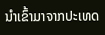ນຳເຂົ້າມາຈາກປະເທດ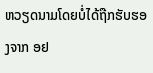ຫວຽດນາມໂດຍບໍ່ໄດ້ຖືກຮັບຮອງຈາກ ອຢ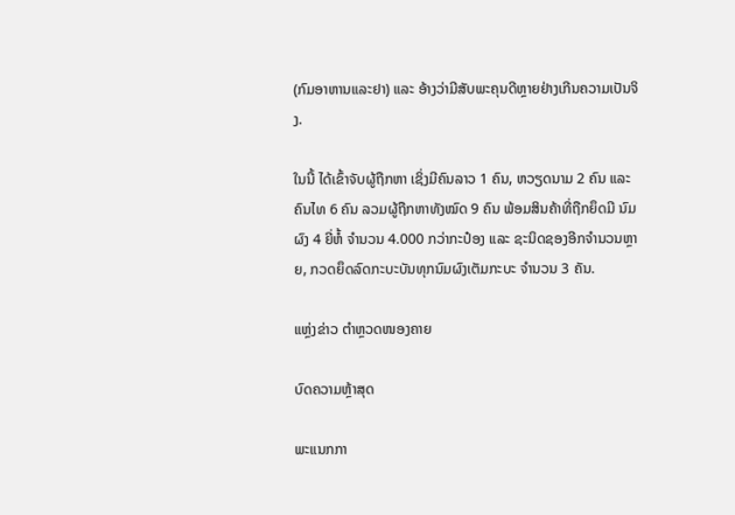(ກົມອາຫານແລະຢາ) ແລະ ອ້າງວ່າມີສັບພະຄຸນດີຫຼາຍຢ່າງເກີນຄວາມເປັນຈິງ.

ໃນນີ້ ໄດ້ເຂົ້າຈັບຜູ້ຖືກຫາ ເຊິ່ງມີຄົນລາວ 1 ຄົນ, ຫວຽດນາມ 2 ຄົນ ແລະ ຄົນໄທ 6 ຄົນ ລວມຜູ້ຖືກຫາທັງໝົດ 9 ຄົນ ພ້ອມສິນຄ້າທີ່ຖືກຍຶດມີ ນົມຜົງ 4 ຍີ່ຫໍ້ ຈຳນວນ 4.000 ກວ່າກະປ໋ອງ ແລະ ຊະນິດຊອງອີກຈຳນວນຫຼາຍ, ກວດຍຶດລົດກະບະບັນທຸກນົມຜົງເຕັມກະບະ ຈຳນວນ 3 ຄັນ.

ແຫຼ່ງຂ່າວ ຕຳຫຼວດໜອງຄາຍ

ບົດຄວາມຫຼ້າສຸດ

ພະແນກກາ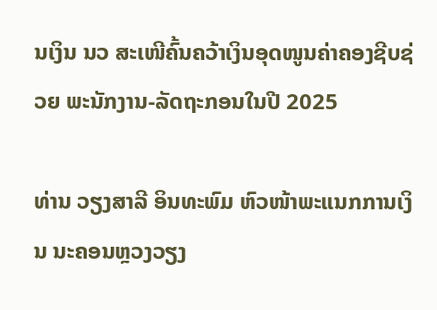ນເງິນ ນວ ສະເໜີຄົ້ນຄວ້າເງິນອຸດໜູນຄ່າຄອງຊີບຊ່ວຍ ພະນັກງານ-ລັດຖະກອນໃນປີ 2025

ທ່ານ ວຽງສາລີ ອິນທະພົມ ຫົວໜ້າພະແນກການເງິນ ນະຄອນຫຼວງວຽງ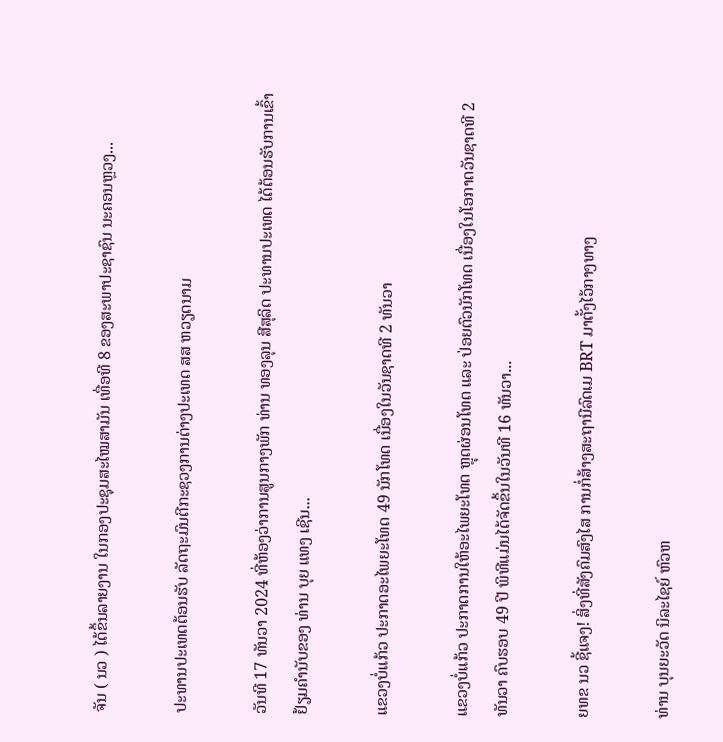ຈັນ ( ນວ ) ໄດ້ຂຶ້ນລາຍງານ ໃນກອງປະຊຸມສະໄໝສາມັນ ເທື່ອທີ 8 ຂອງສະພາປະຊາຊົນ ນະຄອນຫຼວງ...

ປະທານປະເທດຕ້ອນຮັບ ລັດຖະມົນຕີກະຊວງການຕ່າງປະເທດ ສສ ຫວຽດນາມ

ວັນທີ 17 ທັນວາ 2024 ທີ່ຫ້ອງວ່າການສູນກາງພັກ ທ່ານ ທອງລຸນ ສີສຸລິດ ປະທານປະເທດ ໄດ້ຕ້ອນຮັບການເຂົ້າຢ້ຽມຄຳນັບຂອງ ທ່ານ ບຸຍ ແທງ ເຊີນ...

ແຂວງບໍ່ແກ້ວ ປະກາດອະໄພຍະໂທດ 49 ນັກໂທດ ເນື່ອງໃນວັນຊາດທີ 2 ທັນວາ

ແຂວງບໍ່ແກ້ວ ປະກາດການໃຫ້ອະໄພຍະໂທດ ຫຼຸດຜ່ອນໂທດ ແລະ ປ່ອຍຕົວນັກໂທດ ເນື່ອງໃນໂອກາດວັນຊາດທີ 2 ທັນວາ ຄົບຮອບ 49 ປີ ພິທີແມ່ນໄດ້ຈັດຂຶ້ນໃນວັນທີ 16 ທັນວາ...

ຍທຂ ນວ ຊີ້ແຈງ! ສິ່ງທີ່ສັງຄົມສົງໄສ ການກໍ່ສ້າງສະຖານີລົດເມ BRT ມາຕັ້ງໄວ້ກາງທາງ

ທ່ານ ບຸນຍະວັດ ນິລະໄຊຍ໌ ຫົວຫ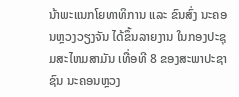ນ້າພະແນກໂຍທາທິການ ແລະ ຂົນສົ່ງ ນະຄອນຫຼວງວຽງຈັນ ໄດ້ຂຶ້ນລາຍງານ ໃນກອງປະຊຸມສະໄຫມສາມັນ ເທື່ອທີ 8 ຂອງສະພາປະຊາຊົນ ນະຄອນຫຼວງ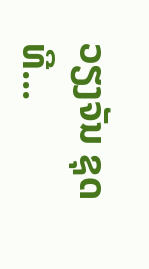ວຽງຈັນ ຊຸດທີ...